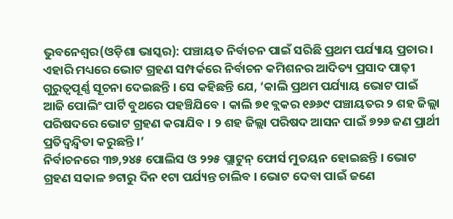ଭୁବନେଶ୍ୱର(ଓଡ଼ିଶା ଭାସ୍କର): ପଞ୍ଚାୟତ ନିର୍ବାଚନ ପାଇଁ ସରିଛି ପ୍ରଥମ ପର୍ଯ୍ୟାୟ ପ୍ରଚାର । ଏହାରି ମଧ୍ୟରେ ଭୋଟ ଗ୍ରହଣ ସମ୍ପର୍କରେ ନିର୍ବାଚନ କମିଶନର ଆଦିତ୍ୟ ପ୍ରସାଦ ପାଢ଼ୀ ଗୁରୁତ୍ୱପୂର୍ଣ୍ଣ ସୂଚନା ଦେଇଛନ୍ତି । ସେ କହିଛନ୍ତି ଯେ, ‘କାଲି ପ୍ରଥମ ପର୍ଯ୍ୟାୟ ଭୋଟ ପାଇଁ ଆଜି ପୋଲିଂ ପାର୍ଟି ବୁଥରେ ପହଞ୍ଚିଯିବେ । କାଲି ୭୧ ବ୍ଲକର ୧୬୬୯ ପଞ୍ଚାୟତର ୨ ଶହ ଜିଲ୍ଲା ପରିଷଦରେ ଭୋଟ ଗ୍ରହଣ କରାଯିବ । ୨ ଶହ ଜିଲ୍ଲା ପରିଷଦ ଆସନ ପାଇଁ ୭୨୬ ଜଣ ପ୍ରାର୍ଥୀ ପ୍ରତିଦ୍ୱନ୍ଦ୍ୱିତା କରୁଛନ୍ତି ।’
ନିର୍ବାଚନରେ ୩୭,୨୪୫ ପୋଲିସ ଓ ୨୨୫ ପ୍ଲାଟୁନ୍ ଫୋର୍ସ ମୁତୟନ ହୋଇଛନ୍ତି । ଭୋଟ ଗ୍ରହଣ ସକାଳ ୭ଟାରୁ ଦିନ ୧ଟା ପର୍ଯ୍ୟନ୍ତ ଚାଲିବ । ଭୋଟ ଦେବା ପାଇଁ ଜଣେ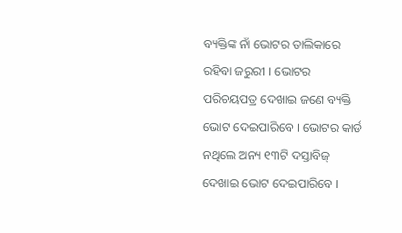ବ୍ୟକ୍ତିଙ୍କ ନାଁ ଭୋଟର ତାଲିକାରେ ରହିବା ଜରୁରୀ । ଭୋଟର ପରିଚୟପତ୍ର ଦେଖାଇ ଜଣେ ବ୍ୟକ୍ତି ଭୋଟ ଦେଇପାରିବେ । ଭୋଟର କାର୍ଡ ନଥିଲେ ଅନ୍ୟ ୧୩ଟି ଦସ୍ତାବିଜ୍ ଦେଖାଇ ଭୋଟ ଦେଇପାରିବେ ।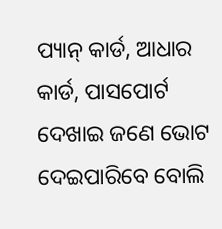ପ୍ୟାନ୍ କାର୍ଡ, ଆଧାର କାର୍ଡ, ପାସପୋର୍ଟ ଦେଖାଇ ଜଣେ ଭୋଟ ଦେଇପାରିବେ ବୋଲି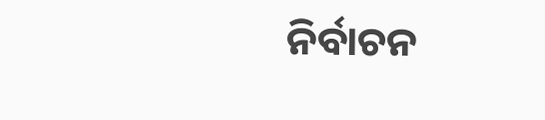ନିର୍ବାଚନ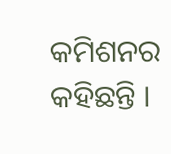କମିଶନର କହିଛନ୍ତି ।